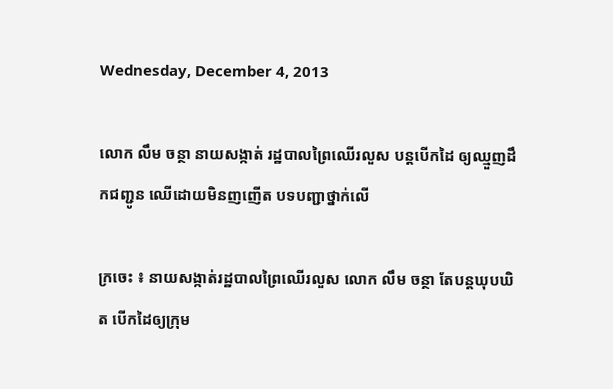Wednesday, December 4, 2013

លោក លឹម ចន្ថា នាយសង្កាត់ រដ្ឋបាលព្រៃឈើរលួស បន្តបើកដៃ ឲ្យឈ្មួញដឹកជញ្ជូន ឈើដោយមិនញញើត បទបញ្ជាថ្នាក់លើ

ក្រចេះ ៖ នាយសង្កាត់រដ្ឋបាលព្រៃឈើរលួស លោក លឹម ចន្ថា តែបន្តឃុបឃិត បើកដៃឲ្យក្រុម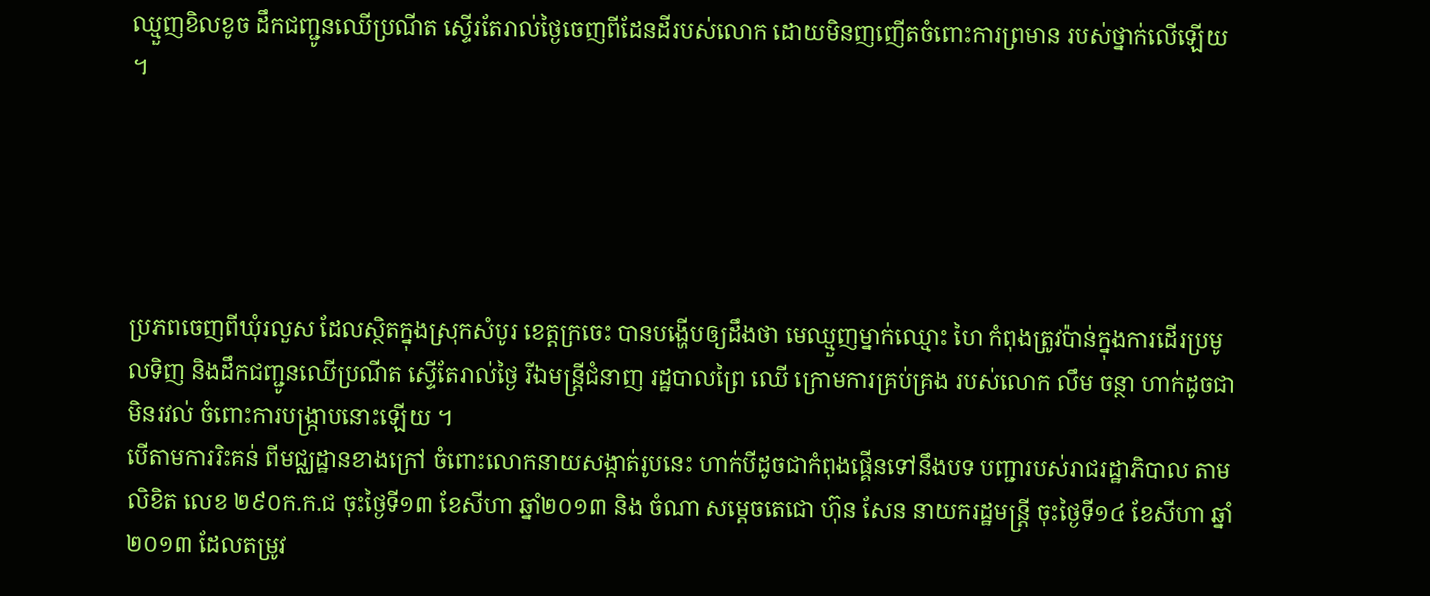ឈ្មួញខិលខូច ដឹកជញ្ជូនឈើប្រណីត ស្ទើរតែរាល់ថ្ងៃចេញពីដែនដីរបស់លោក ដោយមិនញញើតចំពោះការព្រមាន របស់ថ្នាក់លើឡើយ ។





ប្រភពចេញពីឃុំរលួស ដែលស្ថិតក្នុងស្រុកសំបូរ ខេត្តក្រចេះ បានបង្ហើបឲ្យដឹងថា មេឈ្មួញម្នាក់ឈ្មោះ ហៃ កំពុងត្រូវប៉ាន់ក្នុងការដើរប្រមូលទិញ និងដឹកជញ្ជូនឈើប្រណីត ស្ទើតែរាល់ថ្ងៃ រីឯមន្ត្រីជំនាញ រដ្ឋបាលព្រៃ ឈើ ក្រោមការគ្រប់គ្រង របស់លោក លឹម ចន្ថា ហាក់ដូចជាមិនរវល់ ចំពោះការបង្ក្រាបនោះឡើយ ។
បើតាមការរិះគន់ ពីមជ្ឈដ្ឋានខាងក្រៅ ចំពោះលោកនាយសង្កាត់រូបនេះ ហាក់បីដូចជាកំពុងផ្គើនទៅនឹងបទ បញ្ជារបស់រាជរដ្ឋាភិបាល តាមលិខិត លេខ ២៩០ក.ក.ជ ចុះថ្ងៃទី១៣ ខែសីហា ឆ្នាំ២០១៣ និង ចំណា សម្តេចតេជោ ហ៊ុន សែន នាយករដ្ឋមន្ត្រី ចុះថ្ងៃទី១៤ ខែសីហា ឆ្នាំ២០១៣ ដែលតម្រូវ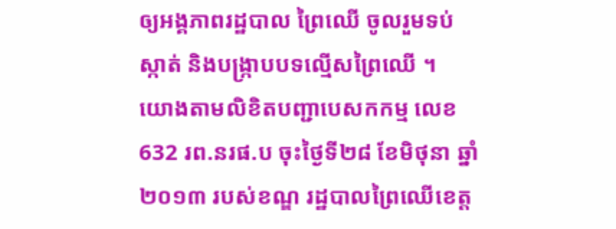ឲ្យអង្គភាពរដ្ឋបាល ព្រៃឈើ ចូលរួមទប់ស្កាត់ និងបង្ក្រាបបទល្មើសព្រៃឈើ ។
យោងតាមលិខិតបញ្ជាបេសកកម្ម លេខ 632 រព.នរផ.ប ចុះថ្ងៃទី២៨ ខែមិថុនា ឆ្នាំ២០១៣ របស់ខណ្ឌ រដ្ឋបាលព្រៃឈើខេត្ត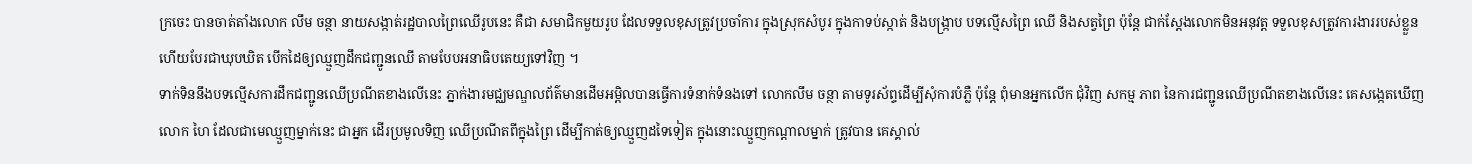ក្រចេះ បានចាត់តាំងលោក លឹម ចន្ថា នាយសង្កាត់រដ្ឋបាលព្រៃឈើរូបនេះ គឺជា សមាជិកមួយរូប ដែលទទួលខុសត្រូវប្រចាំការ ក្នុងស្រុកសំបូរ ក្នុងកាទប់ស្កាត់ និងបង្ក្រាប បទល្មើសព្រៃ ឈើ និងសត្វព្រៃ ប៉ុន្តែ ជាក់ស្តែងលោកមិនអនុវត្ត ទទួលខុសត្រូវការងាររបស់ខ្លួន ហើយបែរជាឃុបឃិត បើកដៃឲ្យឈ្មួញដឹកជញ្ជូនឈើ តាមបែបអនាធិបតេយ្យទៅវិញ ។
ទាក់ទិននឹងបទល្មើសការដឹកជញ្ជូនឈើប្រណីតខាងលើនេះ ភ្នាក់ងារមជ្ឈមណ្ឌលព័ត៌មានដើមអម្ពិលបានធ្វើការទំនាក់ទំនងទៅ លោកលឹម ចន្ថា តាមទូរស័ព្ទដើម្បីសុំការបំភ្លឺ ប៉ុន្តែ ពុំមានអ្នកលើក ជុំវិញ សកម្ម ភាព នៃការជញ្ជូនឈើប្រណីតខាងលើនេះ គេសង្កេតឃើញ លោក ហៃ ដែលជាមេឈ្មួញម្នាក់នេះ ជាអ្នក ដើរប្រមូលទិញ ឈើប្រណីតពីក្នុងព្រៃ ដើម្បីកាត់ឲ្យឈ្មួញដទៃទៀត ក្នុងនោះឈ្មួញកណ្តាលម្នាក់ ត្រូវបាន គេស្គាល់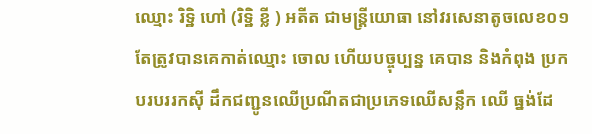ឈ្មោះ រិទ្ឋិ ហៅ (រិទ្ឋិ ខ្លី ) អតីត ជាមន្ត្រីយោធា នៅវរសេនាតូចលេខ០១ តែត្រូវបានគេកាត់ឈ្មោះ ចោល ហើយបច្ចុប្បន្ន គេបាន និងកំពុង ប្រកបរបររកស៊ី ដឹកជញ្ជូនឈើប្រណីតជាប្រភេទឈើសន្លឹក ឈើ ធ្នង់ដែ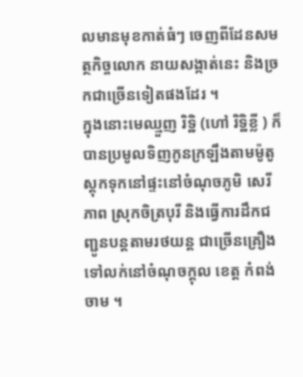លមានមុខកាត់ធំៗ ចេញពីដែនសមត្ថកិច្ចលោក នាយសង្កាត់នេះ និងច្រកជាច្រើនទៀតផងដែរ ។
ក្នុងនោះមេឈ្មួញ រិទ្ឋិ (ហៅ រិទ្ឋិខ្លី ) ក៏បានប្រមូលទិញកូនក្រឡឹងតាមម៉ូតូ ស្តុកទុកនៅផ្ទះនៅចំណុចភូមិ សេរីភាព ស្រុកចិត្របុរី និងធ្វើការដឹកជញ្ជូនបន្តតាមរថយន្ត ជាច្រើនគ្រឿងទៅលក់នៅចំណុចក្តុល ខេត្ត កំពង់ចាម ។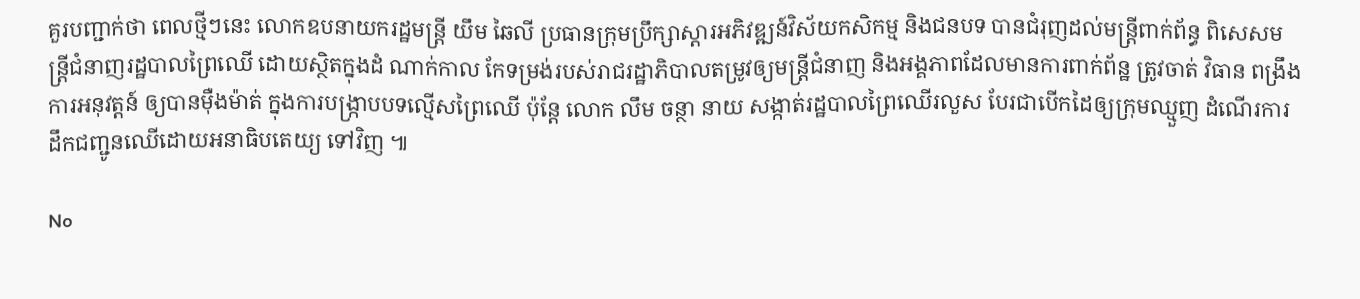គួរបញ្ជាក់ថា ពេលថ្មីៗនេះ លោកឧបនាយករដ្ឋមន្ត្រី យឹម ឆៃលី ប្រធានក្រុមប្រឹក្សាស្តារអភិវឌ្ឍន៍វិស័យកសិកម្ម និងជនបទ បានជំរុញដល់មន្ត្រីពាក់ព័ន្ធ ពិសេសមន្ត្រីជំនាញរដ្ឋបាលព្រៃឈើ ដោយស្ថិតក្នុងដំ ណាក់កាល កែទម្រង់របស់រាជរដ្ឋាភិបាលតម្រូវឲ្យមន្ត្រីជំនាញ និងអង្គភាពដែលមានការពាក់ព័ន្ឋ ត្រូវចាត់ វិធាន ពង្រឹងការអនុវត្តន៍ ឲ្យបានម៉ឺងម៉ាត់ ក្នុងការបង្ក្រាបបទល្មើសព្រៃឈើ ប៉ុន្តែ លោក លឹម ចន្ថា នាយ សង្កាត់រដ្ឋបាលព្រៃឈើរលួស បែរជាបើកដៃឲ្យក្រុមឈ្មួញ ដំណើរការដឹកជញ្ជូនឈើដោយអនាធិបតេយ្យ ទៅវិញ ៕

No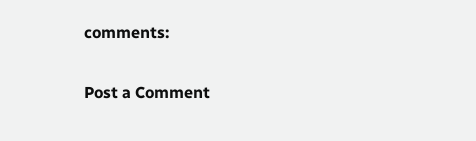comments:

Post a Comment